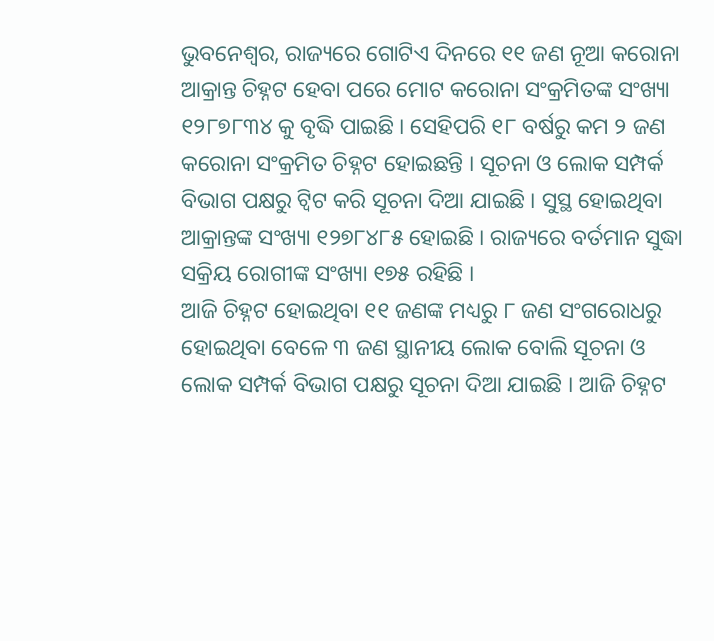ଭୁବନେଶ୍ୱର, ରାଜ୍ୟରେ ଗୋଟିଏ ଦିନରେ ୧୧ ଜଣ ନୂଆ କରୋନା ଆକ୍ରାନ୍ତ ଚିହ୍ନଟ ହେବା ପରେ ମୋଟ କରୋନା ସଂକ୍ରମିତଙ୍କ ସଂଖ୍ୟା ୧୨୮୭୮୩୪ କୁ ବୃଦ୍ଧି ପାଇଛି । ସେହିପରି ୧୮ ବର୍ଷରୁ କମ ୨ ଜଣ କରୋନା ସଂକ୍ରମିତ ଚିହ୍ନଟ ହୋଇଛନ୍ତି । ସୂଚନା ଓ ଲୋକ ସମ୍ପର୍କ ବିଭାଗ ପକ୍ଷରୁ ଟ୍ୱିଟ କରି ସୂଚନା ଦିଆ ଯାଇଛି । ସୁସ୍ଥ ହୋଇଥିବା ଆକ୍ରାନ୍ତଙ୍କ ସଂଖ୍ୟା ୧୨୭୮୪୮୫ ହୋଇଛି । ରାଜ୍ୟରେ ବର୍ତମାନ ସୁଦ୍ଧା ସକ୍ରିୟ ରୋଗୀଙ୍କ ସଂଖ୍ୟା ୧୭୫ ରହିଛି ।
ଆଜି ଚିହ୍ନଟ ହୋଇଥିବା ୧୧ ଜଣଙ୍କ ମଧ୍ୟରୁ ୮ ଜଣ ସଂଗରୋଧରୁ ହୋଇଥିବା ବେଳେ ୩ ଜଣ ସ୍ଥାନୀୟ ଲୋକ ବୋଲି ସୂଚନା ଓ ଲୋକ ସମ୍ପର୍କ ବିଭାଗ ପକ୍ଷରୁ ସୂଚନା ଦିଆ ଯାଇଛି । ଆଜି ଚିହ୍ନଟ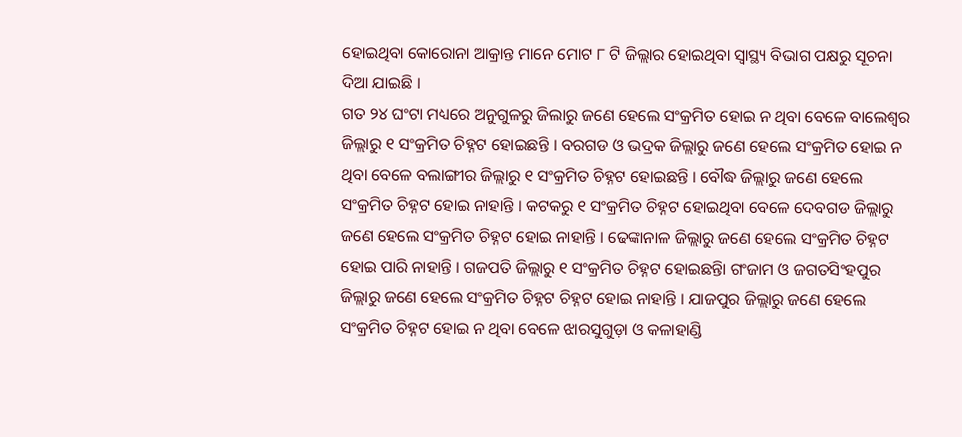ହୋଇଥିବା କୋରୋନା ଆକ୍ରାନ୍ତ ମାନେ ମୋଟ ୮ ଟି ଜିଲ୍ଲାର ହୋଇଥିବା ସ୍ୱାସ୍ଥ୍ୟ ବିଭାଗ ପକ୍ଷରୁ ସୂଚନା ଦିଆ ଯାଇଛି ।
ଗତ ୨୪ ଘଂଟା ମଧ୍ୟରେ ଅନୁଗୁଳରୁ ଜିଲାରୁ ଜଣେ ହେଲେ ସଂକ୍ରମିତ ହୋଇ ନ ଥିବା ବେଳେ ବାଲେଶ୍ୱର ଜିଲ୍ଲାରୁ ୧ ସଂକ୍ରମିତ ଚିହ୍ନଟ ହୋଇଛନ୍ତି । ବରଗଡ ଓ ଭଦ୍ରକ ଜିଲ୍ଲାରୁ ଜଣେ ହେଲେ ସଂକ୍ରମିତ ହୋଇ ନ ଥିବା ବେଳେ ବଲାଙ୍ଗୀର ଜିଲ୍ଲାରୁ ୧ ସଂକ୍ରମିତ ଚିହ୍ନଟ ହୋଇଛନ୍ତି । ବୌଦ୍ଧ ଜିଲ୍ଲାରୁ ଜଣେ ହେଲେ ସଂକ୍ରମିତ ଚିହ୍ନଟ ହୋଇ ନାହାନ୍ତି । କଟକରୁ ୧ ସଂକ୍ରମିତ ଚିହ୍ନଟ ହୋଇଥିବା ବେଳେ ଦେବଗଡ ଜିଲ୍ଲାରୁ ଜଣେ ହେଲେ ସଂକ୍ରମିତ ଚିହ୍ନଟ ହୋଇ ନାହାନ୍ତି । ଢେଙ୍କାନାଳ ଜିଲ୍ଲାରୁ ଜଣେ ହେଲେ ସଂକ୍ରମିତ ଚିହ୍ନଟ ହୋଇ ପାରି ନାହାନ୍ତି । ଗଜପତି ଜିଲ୍ଲାରୁ ୧ ସଂକ୍ରମିତ ଚିହ୍ନଟ ହୋଇଛନ୍ତିା ଗଂଜାମ ଓ ଜଗତସିଂହପୁର ଜିଲ୍ଲାରୁ ଜଣେ ହେଲେ ସଂକ୍ରମିତ ଚିହ୍ନଟ ଚିହ୍ନଟ ହୋଇ ନାହାନ୍ତି । ଯାଜପୁର ଜିଲ୍ଲାରୁ ଜଣେ ହେଲେ ସଂକ୍ରମିତ ଚିହ୍ନଟ ହୋଇ ନ ଥିବା ବେଳେ ଝାରସୁଗୁଡ଼ା ଓ କଳାହାଣ୍ଡି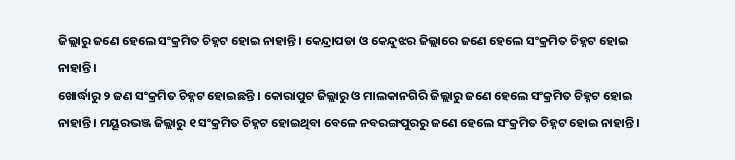ଜିଲ୍ଲାରୁ ଜଣେ ହେଲେ ସଂକ୍ରମିତ ଚିହ୍ନଟ ହୋଇ ନାହାନ୍ତି । କେନ୍ଦ୍ରାପଡା ଓ କେନ୍ଦୁଝର ଜିଲ୍ଲାରେ ଜଣେ ହେଲେ ସଂକ୍ରମିତ ଚିହ୍ନଟ ହୋଇ ନାହାନ୍ତି ।
ଖୋର୍ଦ୍ଧାରୁ ୨ ଜଣ ସଂକ୍ରମିତ ଚିହ୍ନଟ ହୋଇଛନ୍ତି । କୋରାପୁଟ ଜିଲ୍ଲାରୁ ଓ ମାଲକାନଗିରି ଜିଲ୍ଲାରୁ ଜଣେ ହେଲେ ସଂକ୍ରମିତ ଚିହ୍ନଟ ହୋଇ ନାହାନ୍ତି । ମୟୂରଭଞ୍ଜ ଜିଲ୍ଲାରୁ ୧ ସଂକ୍ରମିତ ଚିହ୍ନଟ ହୋଇଥିବା ବେଳେ ନବରଙ୍ଗପୁରରୁ ଜଣେ ହେଲେ ସଂକ୍ରମିତ ଚିହ୍ନଟ ହୋଇ ନାହାନ୍ତି ।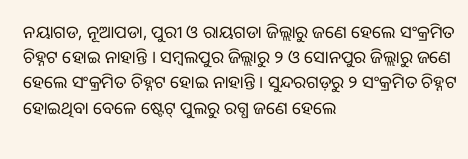ନୟାଗଡ, ନୂଆପଡା, ପୁରୀ ଓ ରାୟଗଡା ଜିଲ୍ଲାରୁ ଜଣେ ହେଲେ ସଂକ୍ରମିତ ଚିହ୍ନଟ ହୋଇ ନାହାନ୍ତି । ସମ୍ବଲପୁର ଜିଲ୍ଲାରୁ ୨ ଓ ସୋନପୁର ଜିଲ୍ଲାରୁ ଜଣେ ହେଲେ ସଂକ୍ରମିତ ଚିହ୍ନଟ ହୋଇ ନାହାନ୍ତି । ସୁନ୍ଦରଗଡ଼ରୁ ୨ ସଂକ୍ରମିତ ଚିହ୍ନଟ ହୋଇଥିବା ବେଳେ ଷ୍ଟେଟ୍ ପୁଲରୁ ରଗ୍ଧ ଜଣେ ହେଲେ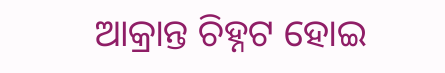ଆକ୍ରାନ୍ତ ଚିହ୍ନଟ ହୋଇ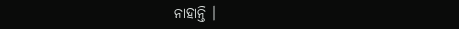ନାହାନ୍ତି ।